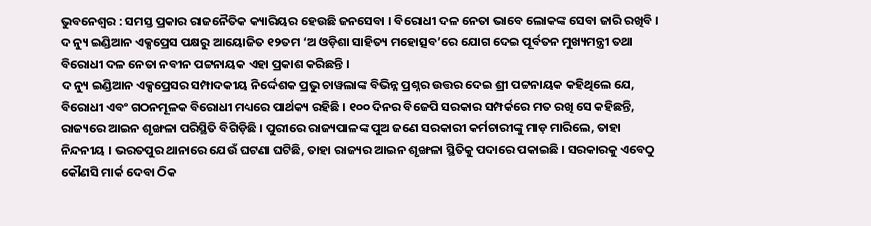ଭୁବନେଶ୍ୱର : ସମସ୍ତ ପ୍ରକାର ରାଜନୈତିକ କ୍ୟାରିୟର ହେଉଛି ଜନସେବା । ବିରୋଧୀ ଦଳ ନେତା ଭାବେ ଲୋକଙ୍କ ସେବା ଜାରି ରଖିବି । ଦ ନ୍ୟୁ ଇଣ୍ଡିଆନ ଏକ୍ସପ୍ରେସ ପକ୍ଷରୁ ଆୟୋଜିତ ୧୨ତମ ‘ଅ ଓଡ଼ିଶା ସାହିତ୍ୟ ମହୋତ୍ସବ’ରେ ଯୋଗ ଦେଇ ପୂର୍ବତନ ମୁଖ୍ୟମନ୍ତ୍ରୀ ତଥା ବିରୋଧୀ ଦଳ ନେତା ନବୀନ ପଟ୍ଟନାୟକ ଏହା ପ୍ରକାଶ କରିଛନ୍ତି ।
ଦ ନ୍ୟୁ ଇଣ୍ଡିଆନ ଏକ୍ସପ୍ରେସର ସମ୍ପାଦକୀୟ ନିର୍ଦ୍ଦେଶକ ପ୍ରଭୁ ଚାୱଲାଙ୍କ ବିଭିନ୍ନ ପ୍ରଶ୍ନର ଉତ୍ତର ଦେଇ ଶ୍ରୀ ପଟ୍ଟନାୟକ କହିଥିଲେ ଯେ, ବିରୋଧୀ ଏବଂ ଗଠନମୂଳକ ବିରୋଧୀ ମଧ୍ୟରେ ପାର୍ଥକ୍ୟ ରହିଛି । ୧୦୦ ଦିନର ବିଜେପି ସରକାର ସମ୍ପର୍କରେ ମତ ରଖି ସେ କହିଛନ୍ତି, ରାଜ୍ୟରେ ଆଇନ ଶୃଙ୍ଖଳା ପରିସ୍ଥିତି ବିଗିଡ଼ିଛି । ପୁରୀରେ ରାଜ୍ୟପାଳଙ୍କ ପୁଅ ଜଣେ ସରକାରୀ କର୍ମଚାରୀଙ୍କୁ ମାଡ଼ ମାରିଲେ, ତାହା ନିନ୍ଦନୀୟ । ଭରତପୁର ଥାନାରେ ଯେଉଁ ଘଟଣା ଘଟିଛି, ତାହା ରାଜ୍ୟର ଆଇନ ଶୃଙ୍ଖଳା ସ୍ଥିତିକୁ ପଦାରେ ପକାଇଛି । ସରକାରକୁ ଏବେଠୁ କୌଣସି ମାର୍କ ଦେବା ଠିକ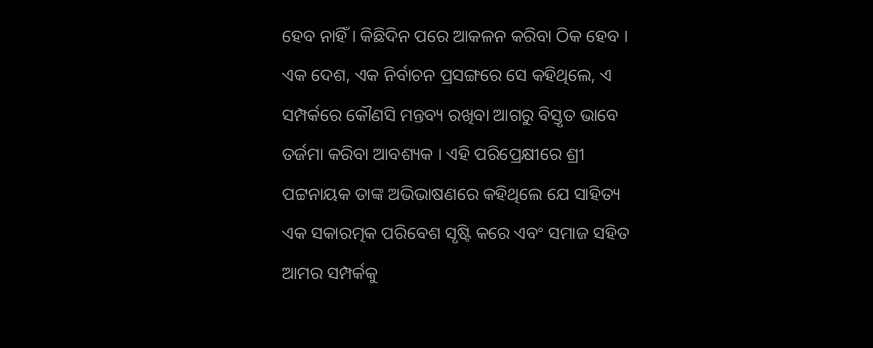ହେବ ନାହିଁ । କିଛିଦିନ ପରେ ଆକଳନ କରିବା ଠିକ ହେବ । ଏକ ଦେଶ, ଏକ ନିର୍ବାଚନ ପ୍ରସଙ୍ଗରେ ସେ କହିଥିଲେ, ଏ ସମ୍ପର୍କରେ କୌଣସି ମନ୍ତବ୍ୟ ରଖିବା ଆଗରୁ ବିସ୍ତୃତ ଭାବେ ତର୍ଜମା କରିବା ଆବଶ୍ୟକ । ଏହି ପରିପ୍ରେକ୍ଷୀରେ ଶ୍ରୀ ପଟ୍ଟନାୟକ ତାଙ୍କ ଅଭିଭାଷଣରେ କହିଥିଲେ ଯେ ସାହିତ୍ୟ ଏକ ସକାରତ୍ମକ ପରିବେଶ ସୃଷ୍ଟି କରେ ଏବଂ ସମାଜ ସହିତ ଆମର ସମ୍ପର୍କକୁ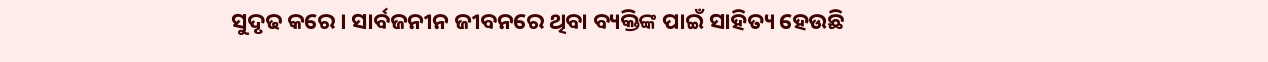ସୁଦୃଢ କରେ । ସାର୍ବଜନୀନ ଜୀବନରେ ଥିବା ବ୍ୟକ୍ତିଙ୍କ ପାଇଁ ସାହିତ୍ୟ ହେଉଛି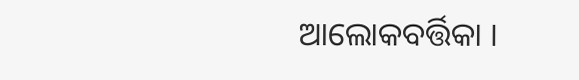ଆଲୋକବର୍ତ୍ତିକା ।